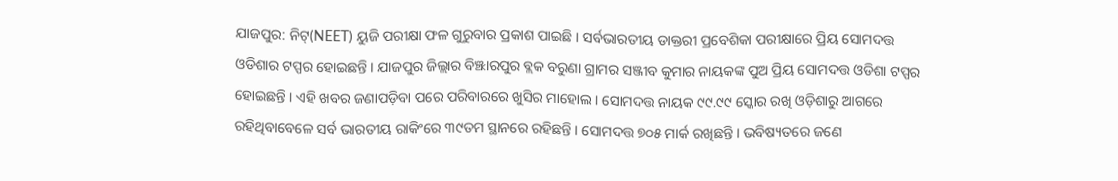ଯାଜପୁର: ନିଟ୍(NEET) ୟୁଜି ପରୀକ୍ଷା ଫଳ ଗୁରୁବାର ପ୍ରକାଶ ପାଇଛି । ସର୍ବଭାରତୀୟ ଡାକ୍ତରୀ ପ୍ରବେଶିକା ପରୀକ୍ଷାରେ ପ୍ରିୟ ସୋମଦତ୍ତ ଓଡିଶାର ଟପ୍ପର ହୋଇଛନ୍ତି । ଯାଜପୁର ଜିଲ୍ଲାର ବିଞ୍ଝାରପୁର ବ୍ଲକ ବରୁଣା ଗ୍ରାମର ସଞ୍ଜୀବ କୁମାର ନାୟକଙ୍କ ପୁଅ ପ୍ରିୟ ସୋମଦତ୍ତ ଓଡିଶା ଟପ୍ପର ହୋଇଛନ୍ତି । ଏହି ଖବର ଜଣାପଡ଼ିବା ପରେ ପରିବାରରେ ଖୁସିର ମାହୋଲ । ସୋମଦତ୍ତ ନାୟକ ୯୯.୯୯ ସ୍କୋର ରଖି ଓଡ଼ିଶାରୁ ଆଗରେ ରହିଥିବାବେଳେ ସର୍ବ ଭାରତୀୟ ରାକିଂରେ ୩୯ତମ ସ୍ଥାନରେ ରହିଛନ୍ତି । ସୋମଦତ୍ତ ୭୦୫ ମାର୍କ ରଖିଛନ୍ତି । ଭବିଷ୍ୟତରେ ଜଣେ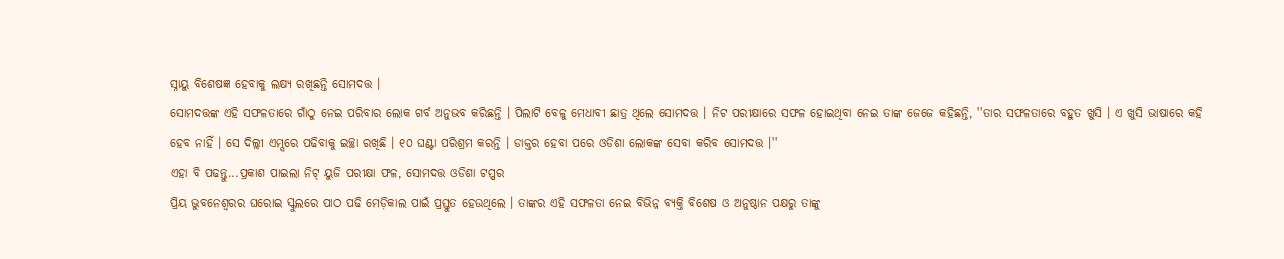ସ୍ନାୟୁ ବିଶେଷଜ୍ଞ ହେବାକୁ ଲକ୍ଷ୍ୟ ରଖିଛନ୍ତି ସୋମଦତ୍ତ ।
ସୋମଦତ୍ତଙ୍କ ଏହି ସଫଳତାରେ ଗାଁଠୁ ନେଇ ପରିବାର ଲୋକ ଗର୍ବ ଅନୁଭବ କରିଛନ୍ତି । ପିଲାଟି ବେଳୁ ମେଧାବୀ ଛାତ୍ର ଥିଲେ ସୋମଦତ୍ତ । ନିଟ ପରୀକ୍ଷାରେ ସଫଳ ହୋଇଥିବା ନେଇ ତାଙ୍କ ଜେଜେ କହିଛନ୍ତି, ''ତାର ସଫଳତାରେ ବହୁତ ଖୁସି । ଏ ଖୁସି ଭାଷାରେ କହି ହେବ ନାହିଁ । ସେ ଦିଲ୍ଲୀ ଏମ୍ସରେ ପଢିବାକୁ ଇଚ୍ଛା ରଖିଛି । ୧୦ ଘଣ୍ଟା ପରିଶ୍ରମ କରନ୍ତି । ଡାକ୍ତର ହେବା ପରେ ଓଡିଶା ଲୋକଙ୍କ ସେବା କରିବ ସୋମଦତ୍ତ ।''
ଏହା ବି ପଢନ୍ତୁ...ପ୍ରକାଶ ପାଇଲା ନିଟ୍ ୟୁଜି ପରୀକ୍ଷା ଫଳ, ସୋମଦତ୍ତ ଓଡିଶା ଟପ୍ପର
ପ୍ରିୟ ଭୁବନେଶ୍ୱରର ଘରୋଇ ସ୍କୁଲରେ ପାଠ ପଢି ମେଡ଼ିକାଲ ପାଇଁ ପ୍ରସ୍ତୁତ ହେଉଥିଲେ । ତାଙ୍କର ଏହି ସଫଳତା ନେଇ ବିଭିନ୍ନ ବ୍ୟକ୍ତି ବିଶେଷ ଓ ଅନୁଷ୍ଠାନ ପକ୍ଷରୁ ତାଙ୍କୁ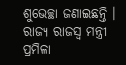ଶୁଭେଚ୍ଛା ଜଣାଇଛନ୍ତି । ରାଜ୍ୟ ରାଜସ୍ୱ ମନ୍ତ୍ରୀ ପ୍ରମିଳା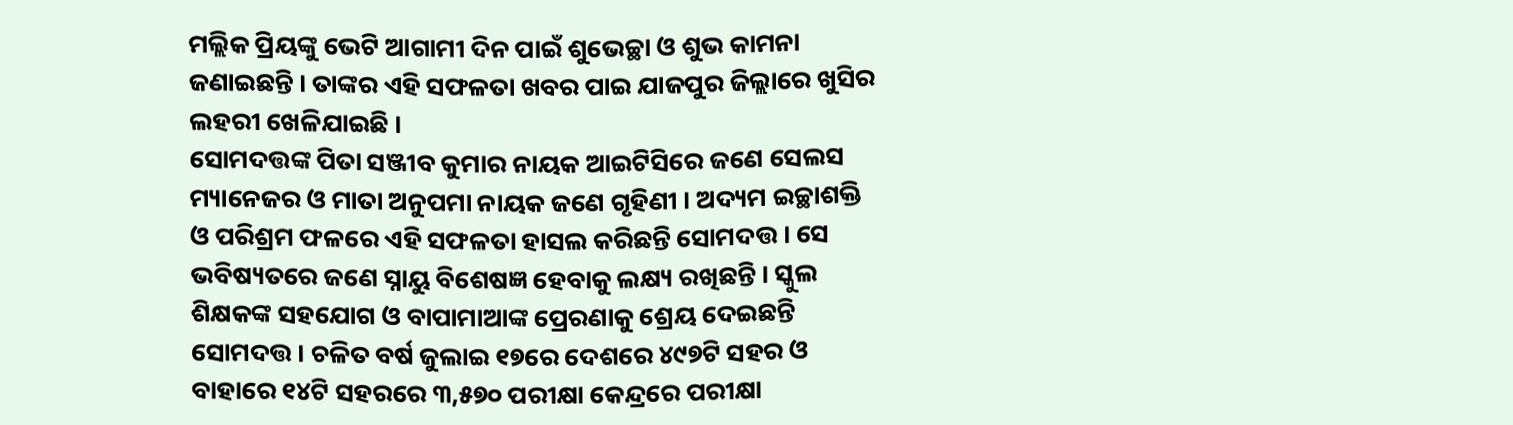ମଲ୍ଲିକ ପ୍ରିୟଙ୍କୁ ଭେଟି ଆଗାମୀ ଦିନ ପାଇଁ ଶୁଭେଚ୍ଛା ଓ ଶୁଭ କାମନା ଜଣାଇଛନ୍ତି । ତାଙ୍କର ଏହି ସଫଳତା ଖବର ପାଇ ଯାଜପୁର ଜିଲ୍ଲାରେ ଖୁସିର ଲହରୀ ଖେଳିଯାଇଛି ।
ସୋମଦତ୍ତଙ୍କ ପିତା ସଞ୍ଜୀବ କୁମାର ନାୟକ ଆଇଟିସିରେ ଜଣେ ସେଲସ ମ୍ୟାନେଜର ଓ ମାତା ଅନୁପମା ନାୟକ ଜଣେ ଗୃହିଣୀ । ଅଦ୍ୟମ ଇଚ୍ଛାଶକ୍ତି ଓ ପରିଶ୍ରମ ଫଳରେ ଏହି ସଫଳତା ହାସଲ କରିଛନ୍ତି ସୋମଦତ୍ତ । ସେ ଭବିଷ୍ୟତରେ ଜଣେ ସ୍ନାୟୁ ବିଶେଷଜ୍ଞ ହେବାକୁ ଲକ୍ଷ୍ୟ ରଖିଛନ୍ତି । ସ୍କୁଲ ଶିକ୍ଷକଙ୍କ ସହଯୋଗ ଓ ବାପାମାଆଙ୍କ ପ୍ରେରଣାକୁ ଶ୍ରେୟ ଦେଇଛନ୍ତି ସୋମଦତ୍ତ । ଚଳିତ ବର୍ଷ ଜୁଲାଇ ୧୭ରେ ଦେଶରେ ୪୯୭ଟି ସହର ଓ ବାହାରେ ୧୪ଟି ସହରରେ ୩,୫୭୦ ପରୀକ୍ଷା କେନ୍ଦ୍ରରେ ପରୀକ୍ଷା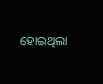ହୋଇଥିଲା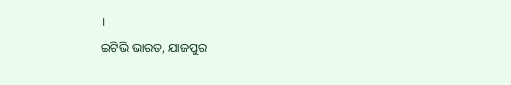।
ଇଟିଭି ଭାରତ, ଯାଜପୁର